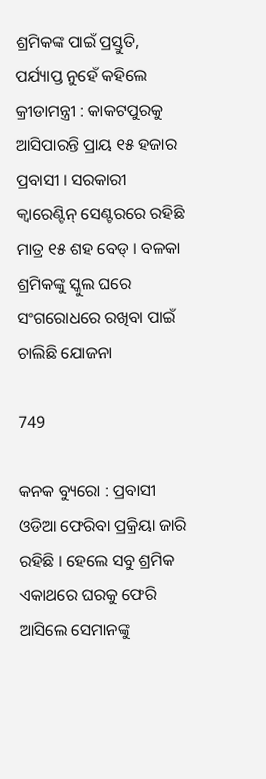ଶ୍ରମିକଙ୍କ ପାଇଁ ପ୍ରସ୍ତୁତି, ପର୍ଯ୍ୟାପ୍ତ ନୁହେଁ କହିଲେ କ୍ରୀଡାମନ୍ତ୍ରୀ : କାକଟପୁରକୁ ଆସିପାରନ୍ତି ପ୍ରାୟ ୧୫ ହଜାର ପ୍ରବାସୀ । ସରକାରୀ କ୍ୱାରେଣ୍ଟିନ୍ ସେଣ୍ଟରରେ ରହିଛି ମାତ୍ର ୧୫ ଶହ ବେଡ୍ । ବଳକା ଶ୍ରମିକଙ୍କୁ ସ୍କୁଲ ଘରେ ସଂଗରୋଧରେ ରଖିବା ପାଇଁ ଚାଲିଛି ଯୋଜନା

749

କନକ ବ୍ୟୁରୋ : ପ୍ରବାସୀ ଓଡିଆ ଫେରିବା ପ୍ରକ୍ରିୟା ଜାରି ରହିଛି । ହେଲେ ସବୁ ଶ୍ରମିକ ଏକାଥରେ ଘରକୁ ଫେରି ଆସିଲେ ସେମାନଙ୍କୁ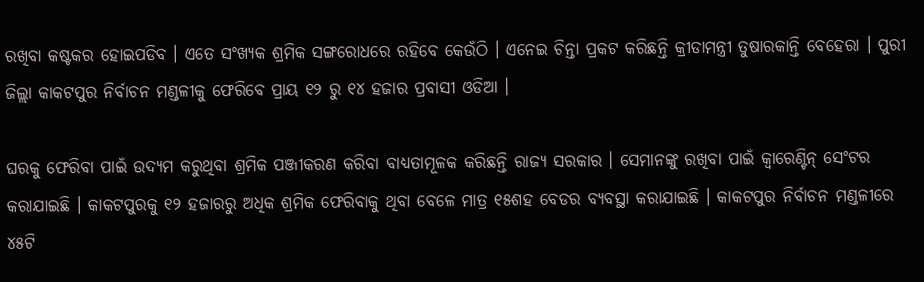ରଖିବା କଷ୍ଟକର ହୋଇପଡିବ । ଏତେ ସଂଖ୍ୟକ ଶ୍ରମିକ ସଙ୍ଗରୋଧରେ ରହିବେ କେଉଁଠି । ଏନେଇ ଚିନ୍ତା ପ୍ରକଟ କରିଛନ୍ତି କ୍ରୀଡାମନ୍ତ୍ରୀ ତୁଷାରକାନ୍ତି ବେହେରା । ପୁରୀ ଜିଲ୍ଲା କାକଟପୁର ନିର୍ବାଚନ ମଣ୍ଡଳୀକୁ ଫେରିବେ ପ୍ରାୟ ୧୨ ରୁ ୧୪ ହଜାର ପ୍ରବାସୀ ଓଡିଆ ।

ଘରକୁ ଫେରିବା ପାଇଁ ଉଦ୍ୟମ କରୁଥିବା ଶ୍ରମିକ ପଞ୍ଜୀକରଣ କରିବା ବାଧ୍ୟତାମୂଳକ କରିଛନ୍ତି ରାଜ୍ୟ ସରକାର । ସେମାନଙ୍କୁ ରଖିବା ପାଇଁ କ୍ୱାରେଣ୍ଟିନ୍ ସେଂଟର କରାଯାଇଛି । କାକଟପୁରକୁ ୧୨ ହଜାରରୁ ଅଧିକ ଶ୍ରମିକ ଫେରିବାକୁ ଥିବା ବେଳେ ମାତ୍ର ୧୫ଶହ ବେଡର ବ୍ୟବସ୍ଥା କରାଯାଇଛି । କାକଟପୁର ନିର୍ବାଚନ ମଣ୍ଡଳୀରେ ୪୫ଟି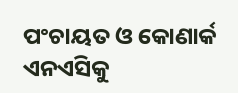ପଂଚାୟତ ଓ କୋଣାର୍କ ଏନଏସିକୁ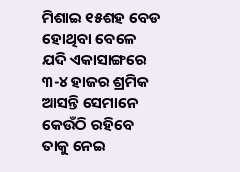ମିଶାଇ ୧୫ଶହ ବେଡ ହୋଥିବା ବେଳେ ଯଦି ଏକାସାଙ୍ଗରେ ୩-୪ ହାଜର ଶ୍ରମିକ ଆସନ୍ତି ସେମାନେ କେଉଁଠି ରହିବେ ତାକୁ ନେଇ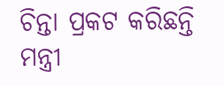ଚିନ୍ତା ପ୍ରକଟ କରିଛନ୍ତି ମନ୍ତ୍ରୀ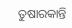ତୁଷାରକାନ୍ତି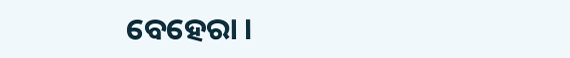ବେହେରା ।